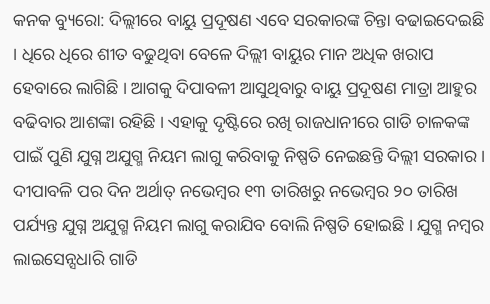କନକ ବ୍ୟୁରୋ: ଦିଲ୍ଲୀରେ ବାୟୁ ପ୍ରଦୂଷଣ ଏବେ ସରକାରଙ୍କ ଚିନ୍ତା ବଢାଇଦେଇଛି । ଧିରେ ଧିରେ ଶୀତ ବଢୁଥିବା ବେଳେ ଦିଲ୍ଲୀ ବାୟୁର ମାନ ଅଧିକ ଖରାପ ହେବାରେ ଲାଗିଛି । ଆଗକୁ ଦିପାବଳୀ ଆସୁଥିବାରୁ ବାୟୁ ପ୍ରଦୂଷଣ ମାତ୍ରା ଆହୁର ବଢିବାର ଆଶଙ୍କା ରହିଛି । ଏହାକୁ ଦୃଷ୍ଟିରେ ରଖି ରାଜଧାନୀରେ ଗାଡି ଚାଳକଙ୍କ ପାଇଁ ପୁଣି ଯୁଗ୍ନ ଅଯୁଗ୍ମ ନିୟମ ଲାଗୁ କରିବାକୁ ନିଷ୍ପତି ନେଇଛନ୍ତି ଦିଲ୍ଲୀ ସରକାର । ଦୀପାବଳି ପର ଦିନ ଅର୍ଥାତ୍ ନଭେମ୍ବର ୧୩ ତାରିଖରୁ ନଭେମ୍ବର ୨୦ ତାରିଖ ପର୍ଯ୍ୟନ୍ତ ଯୁଗ୍ନ ଅଯୁଗ୍ମ ନିୟମ ଲାଗୁ କରାଯିବ ବୋଲି ନିଷ୍ପତି ହୋଇଛି । ଯୁଗ୍ମ ନମ୍ବର ଲାଇସେନ୍ସଧାରି ଗାଡି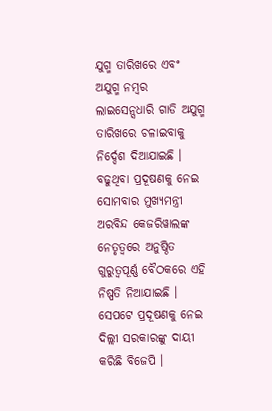ଯୁଗ୍ମ ତାରିଖରେ ଏବଂ ଅଯୁଗ୍ମ ନମ୍ବର ଲାଇସେନ୍ସଧାରି ଗାଡି ଅଯୁଗ୍ମ ତାରିଖରେ ଚଳାଇବାକୁ ନିର୍ଦ୍ଦେଶ ଦିଆଯାଇଛି । ବଢୁଥିବା ପ୍ରଦୂଷଣକୁ ନେଇ ସୋମବାର ମୁଖ୍ୟମନ୍ତ୍ରୀ ଅରବିନ୍ଦ କେଜରିୱାଲଙ୍କ ନେତୃତ୍ୱରେ ଅନୁଷ୍ଠିତ ଗୁରୁତ୍ୱପୂର୍ଣ୍ଣ ବୈଠକରେ ଏହି ନିଷ୍ପତି ନିଆଯାଇଛି । ସେପଟେ ପ୍ରଦୂଷଣକୁ ନେଇ ଦିଲ୍ଲୀ ସରକାରଙ୍କୁ ଦାୟୀ କରିଛି ବିଜେପି ।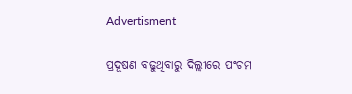Advertisment

ପ୍ରଦୂଷଣ ବଢୁଥିବାରୁ ଦିଲ୍ଲୀରେ ପଂଚମ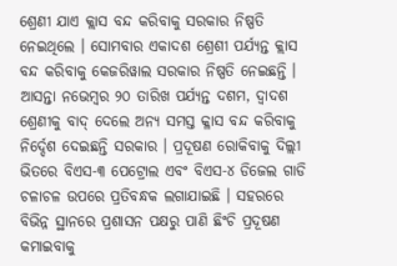ଶ୍ରେଣୀ ଯାଏ କ୍ଲାସ ବନ୍ଦ କରିବାକୁ ସରକାର ନିଷ୍ପତି ନେଇଥିଲେ । ସୋମବାର ଏକାଦଶ ଶ୍ରେଶୀ ପର୍ଯ୍ୟନ୍ତ କ୍ଲାସ ବନ୍ଦ କରିବାକୁ କେଜରିୱାଲ ସରକାର ନିଷ୍ପତି ନେଇଛନ୍ତି । ଆସନ୍ତା ନଭେମ୍ବର ୨୦ ତାରିଖ ପର୍ଯ୍ୟନ୍ତ ଦଶମ, ଦ୍ୱାଦଶ ଶ୍ରେଣୀକୁ ବାଦ୍ ଦେଲେ ଅନ୍ୟ ସମସ୍ତ କ୍ଳାସ ବନ୍ଦ କରିବାକୁ ନିର୍ଦ୍ଦେଶ ଦେଇଛନ୍ତି ସରକାର । ପ୍ରଦୂଷଣ ରୋକିବାକୁ ଦିଲ୍ଲୀ ଭିତରେ ବିଏସ-୩ ପେଟ୍ରୋଲ ଏବଂ ବିଏସ-୪ ଡିଜେଲ ଗାଡି ଚଳାଚଳ ଉପରେ ପ୍ରତିବନ୍ଧକ ଲଗାଯାଇଛି । ସହରରେ ବିଭିନ୍ନ ସ୍ଥାନରେ ପ୍ରଶାସନ ପକ୍ଷରୁ ପାଣି ଛିଂଚି ପ୍ରଦୂଷଣ କମାଇବାକୁ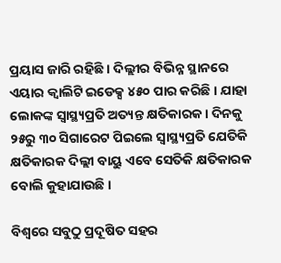ପ୍ରୟାସ ଜାରି ରହିଛି । ଦିଲ୍ଲୀର ବିଭିନ୍ନ ସ୍ଥାନରେ ଏୟାର କ୍ୱାଲିଟି ଇଡେକ୍ସ ୪୫୦ ପାର କରିଛି । ଯାହା ଲୋକଙ୍କ ସ୍ୱାସ୍ଥ୍ୟପ୍ରତି ଅତ୍ୟନ୍ତ କ୍ଷତିକାରକ । ଦିନକୁ ୨୫ରୁ ୩୦ ସିଗାରେଟ ପିଇଲେ ସ୍ୱାସ୍ଥ୍ୟପ୍ରତି ଯେତିକି କ୍ଷତିକାରକ ଦିଲ୍ଲୀ ବାୟୁ ଏବେ ସେତିକି କ୍ଷତିକାରକ ବୋଲି କୁହାଯାଉଛି ।

ବିଶ୍ୱରେ ସବୁଠୁ ପ୍ରଦୂଷିତ ସହର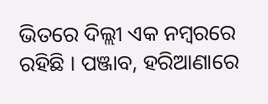ଭିତରେ ଦିଲ୍ଲୀ ଏକ ନମ୍ବରରେ ରହିଛି । ପଞ୍ଜାବ, ହରିଆଣାରେ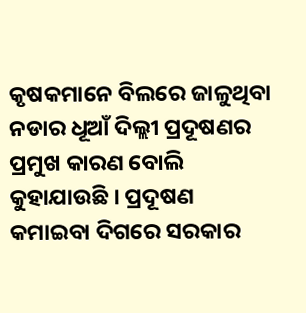କୃଷକମାନେ ବିଲରେ ଜାଳୁଥିବା ନଡାର ଧୂଆଁ ଦିଲ୍ଲୀ ପ୍ରଦୂଷଣର ପ୍ରମୁଖ କାରଣ ବୋଲି କୁହାଯାଉଛି । ପ୍ରଦୂଷଣ କମାଇବା ଦିଗରେ ସରକାର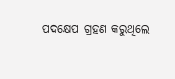ପଦକ୍ଷେପ ଗ୍ରହଣ କରୁଥିଲେ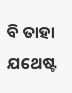ବି ତାହା ଯଥେଷ୍ଟ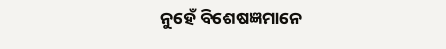ନୁହେଁ ବିଶେଷଜ୍ଞମାନେ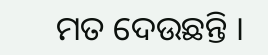ମତ ଦେଉଛନ୍ତି ।